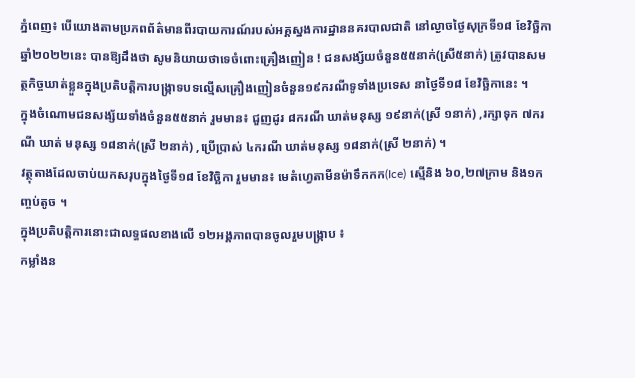ភ្នំពេញ៖ បេីយោងតាមប្រភពព័ត៌មានពីរបាយការណ៍របស់អគ្គស្នងការដ្ឋាននគរបាលជាតិ នៅល្ងាចថ្ងៃសុក្រទី១៨ ខែវិច្ឆិកា ឆ្នាំ២០២២នេះ បានឱ្យដឹងថា សូមនិយាយថាទេចំពោះគ្រឿងញៀន ! ជនសង្ស័យចំនួន៥៥នាក់(ស្រី៥នាក់) ត្រូវបានសមត្ថកិច្ចឃាត់ខ្លួនក្នុងប្រតិបត្តិការបង្ក្រាទបទល្មើសគ្រឿងញៀនចំនួន១៩ករណីទូទាំងប្រទេស នាថ្ងៃទី១៨ ខែវិច្ឆិកានេះ ។
ក្នុងចំណោមជនសង្ស័យទាំងចំនួន៥៥នាក់ រួមមាន៖ ជួញដូរ ៨ករណី ឃាត់មនុស្ស ១៩នាក់(ស្រី ១នាក់) ,រក្សាទុក ៧ករណី ឃាត់ មនុស្ស ១៨នាក់(ស្រី ២នាក់) ,ប្រើប្រាស់ ៤ករណី ឃាត់មនុស្ស ១៨នាក់(ស្រី ២នាក់) ។
វត្ថុតាងដែលចាប់យកសរុបក្នុងថ្ងៃទី១៨ ខែវិច្ឆិកា រួមមាន៖ មេតំហ្វេតាមីនម៉ាទឹកកក(Ice) ស្មេីនិង ៦០,២៧ក្រាម និង១កញ្ចប់តូច ។
ក្នុងប្រតិបត្តិការនោះជាលទ្ធផលខាងលើ ១២អង្គភាពបានចូលរួមបង្ក្រាប ៖
កម្លាំងន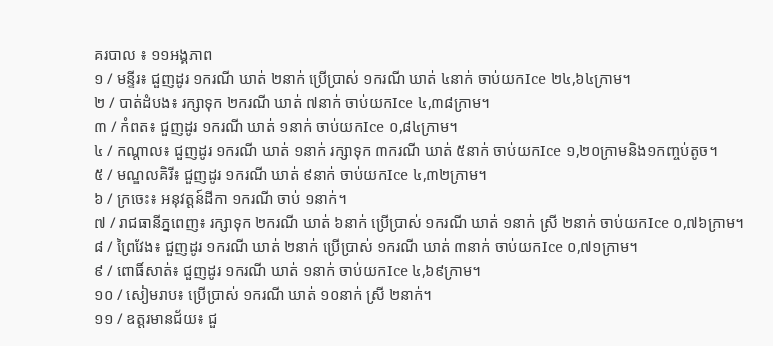គរបាល ៖ ១១អង្គភាព
១ / មន្ទីរ៖ ជួញដូរ ១ករណី ឃាត់ ២នាក់ ប្រើប្រាស់ ១ករណី ឃាត់ ៤នាក់ ចាប់យកIce ២៤,៦៤ក្រាម។
២ / បាត់ដំបង៖ រក្សាទុក ២ករណី ឃាត់ ៧នាក់ ចាប់យកIce ៤,៣៨ក្រាម។
៣ / កំពត៖ ជួញដូរ ១ករណី ឃាត់ ១នាក់ ចាប់យកIce ០,៨៤ក្រាម។
៤ / កណ្តាល៖ ជួញដូរ ១ករណី ឃាត់ ១នាក់ រក្សាទុក ៣ករណី ឃាត់ ៥នាក់ ចាប់យកIce ១,២០ក្រាមនិង១កញ្ចប់តូច។
៥ / មណ្ឌលគិរី៖ ជួញដូរ ១ករណី ឃាត់ ៩នាក់ ចាប់យកIce ៤,៣២ក្រាម។
៦ / ក្រចេះ៖ អនុវត្តន៍ដីកា ១ករណី ចាប់ ១នាក់។
៧ / រាជធានីភ្នពេញ៖ រក្សាទុក ២ករណី ឃាត់ ៦នាក់ ប្រើប្រាស់ ១ករណី ឃាត់ ១នាក់ ស្រី ២នាក់ ចាប់យកIce ០,៧៦ក្រាម។
៨ / ព្រៃវែង៖ ជួញដូរ ១ករណី ឃាត់ ២នាក់ ប្រើប្រាស់ ១ករណី ឃាត់ ៣នាក់ ចាប់យកIce ០,៧១ក្រាម។
៩ / ពោធិ៍សាត់៖ ជួញដូរ ១ករណី ឃាត់ ១នាក់ ចាប់យកIce ៤,៦៩ក្រាម។
១០ / សៀមរាប៖ ប្រើប្រាស់ ១ករណី ឃាត់ ១០នាក់ ស្រី ២នាក់។
១១ / ឧត្តរមានជ័យ៖ ជួ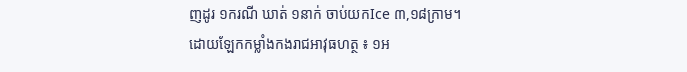ញដូរ ១ករណី ឃាត់ ១នាក់ ចាប់យកIce ៣,១៨ក្រាម។
ដោយឡែកកម្លាំងកងរាជអាវុធហត្ថ ៖ ១អ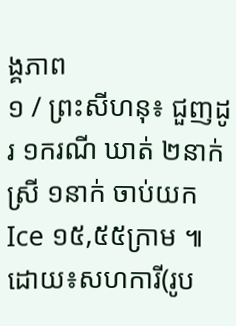ង្គភាព
១ / ព្រះសីហនុ៖ ជួញដូរ ១ករណី ឃាត់ ២នាក់ ស្រី ១នាក់ ចាប់យកIce ១៥,៥៥ក្រាម ៕
ដោយ៖សហការី(រូប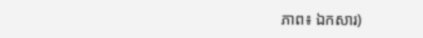ភាព៖ ឯកសារ)